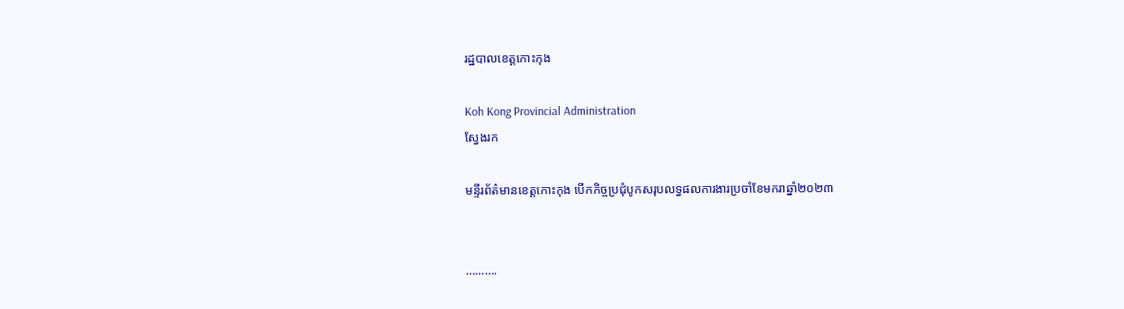រដ្ឋបាលខេត្តកោះកុង

Koh Kong Provincial Administration
ស្វែងរក

មន្ទីរព័ត៌មានខេត្តកោះកុង បើកកិច្ចប្រជុំបូកសរុបលទ្ធផលការងារប្រចាំខែមករាឆ្នាំ២០២៣


……….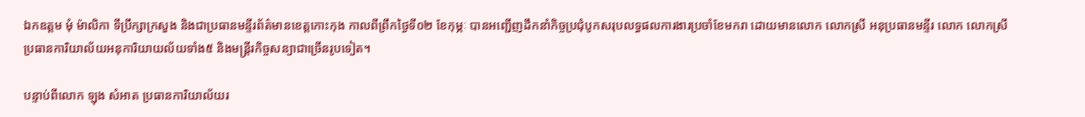ឯកឧត្តម មុំ ម៉ាលិកា ទីប្រឹក្សាក្រសួង និងជាប្រធានមន្ទីរព័ត៌មានខេត្តកោះកុង កាលពីព្រឹកថ្ងៃទី០២ ខែកុម្ភៈ បានអញ្ជើញដឹកនាំកិច្ចប្រជុំបូកសរុបលទ្ធផលការងារប្រចាំខែមករា ដោយមានលោក លោកស្រី អនុប្រធានមន្ទីរ លោក លោកស្រីប្រធានការិយាល័យអនុការិយាយល័យទាំង៥ និងមន្រ្តីរកិច្ចសន្យាជាច្រើនរូបទៀត។

បន្ទាប់ពីលោក ឡុង សំអាត ប្រធានការិយាល័យរ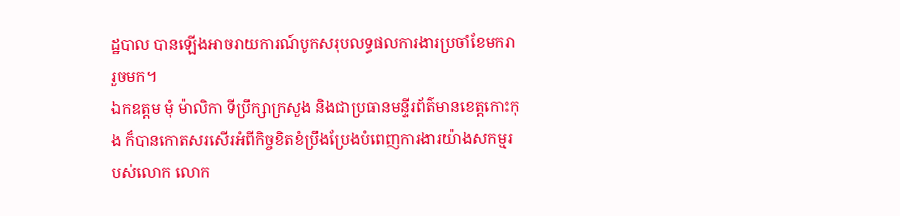ដ្ឋបាល បានឡើងអាចរាយការណ៍បូកសរុបលទ្ធផលការងារប្រចាំខែមករា រួចមក។
ឯកឧត្តម មុំ ម៉ាលិកា ទីប្រឹក្សាក្រសួង និងជាប្រធានមន្ទីរព័ត៌មានខេត្តកោះកុង ក៏បានកោតសរសើរអំពីកិច្ចខិតខំប្រឹងប្រែងបំពេញការងារយ៉ាងសកម្មរបស់លោក លោក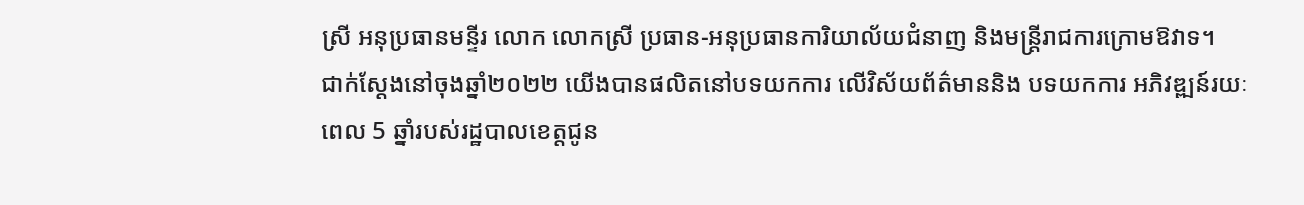ស្រី អនុប្រធានមន្ទីរ លោក លោកស្រី ប្រធាន-អនុប្រធានការិយាល័យជំនាញ និងមន្រ្តីរាជការក្រោមឱវាទ។
ជាក់ស្ដែងនៅចុងឆ្នាំ២០២២ យើងបានផលិតនៅបទយកការ លើវិស័យព័ត៌មាននិង បទយកការ អភិវឌ្ឍន៍រយៈពេល 5 ឆ្នាំរបស់រដ្ឋបាលខេត្តជូន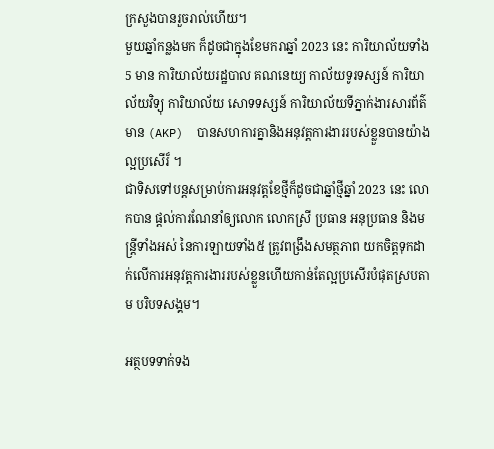ក្រសួងបានរួចរាល់ហើយ។
មួយឆ្នាំកន្លងមក ក៏ដូចជាក្នុងខែមករាឆ្នាំ 2023 នេះ ការិយាល័យទាំង 5 មាន ការិយាល័យរដ្ឋបាល គណនេយ្យ កាល័យទូរទស្សន៍ ការិយាល័យវិទ្យុ ការិយាល័យ សោទទស្សន៍ ការិយាល័យទីភ្នាក់ងារសារព័ត៌មាន (AKP)  បានសហការគ្នានិងអនុវត្តការងាររបស់ខ្លួនបានយ៉ាងល្អប្រសើរ៏ ។
ជាទិសទៅបន្តសម្រាប់ការអនុវត្តខែថ្មីក៏ដូចជាឆ្នាំថ្មីឆ្នាំ 2023 នេះ លោកបាន ផ្ដល់ការណែនាំឲ្យលោក លោកស្រី ប្រធាន អនុប្រធាន និងមន្ត្រីទាំងអស់ នៃការឡាយទាំង៥ ត្រូវពង្រឹងសមត្ថភាព យកចិត្តទុកដាក់លើការអនុវត្តការងាររបស់ខ្លួនហើយកាន់តែល្អប្រសើរបំផុតស្របតាម បរិបទសង្គម។

អត្ថបទទាក់ទង